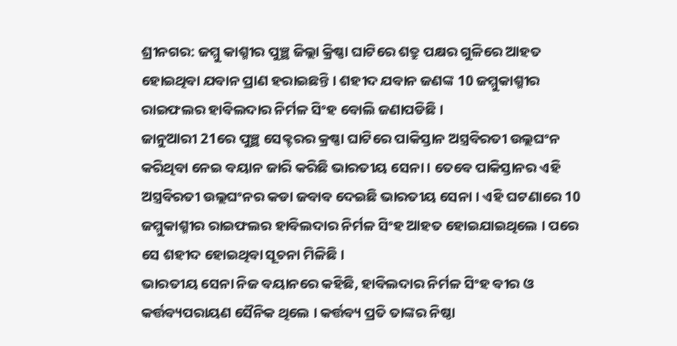ଶ୍ରୀନଗର: ଜମ୍ମୁ କାଶ୍ମୀର ପୁଞ୍ଛ ଜିଲ୍ଲା କ୍ରିଷ୍ଣା ଘାଟିରେ ଶତ୍ରୁ ପକ୍ଷର ଗୁଳିରେ ଆହତ ହୋଇଥିବା ଯବାନ ପ୍ରାଣ ହରାଇଛନ୍ତି । ଶହୀଦ ଯବାନ ଜଣଙ୍କ 10 ଜମ୍ମୁକାଶ୍ମୀର ରାଇଫଲର ହାବିଲଦାର ନିର୍ମଳ ସିଂହ ବୋଲି ଜଣାପଡିଛି ।
ଜାନୁଆରୀ 21ରେ ପୁଞ୍ଛ ସେକ୍ଟରର କ୍ରଷ୍ଣା ଘାଟିରେ ପାକିସ୍ତାନ ଅସ୍ତ୍ରବିରତୀ ଉଲ୍ଲଘଂନ କରିଥିବା ନେଇ ବୟାନ ଜାରି କରିଛି ଭାରତୀୟ ସେନା । ତେବେ ପାକିସ୍ତାନର ଏହି ଅସ୍ତ୍ରବିରତୀ ଉଲ୍ଲଘଂନର କଡା ଜବାବ ଦେଇଛି ଭାରତୀୟ ସେନା । ଏହି ଘଟଣାରେ 10 ଜମ୍ମୁକାଶ୍ମୀର ରାଇଫଲର ହାବିଲଦାର ନିର୍ମଳ ସିଂହ ଆହତ ହୋଇଯାଇଥିଲେ । ପରେ ସେ ଶହୀଦ ହୋଇଥିବା ସୂଚନା ମିଳିଛି ।
ଭାରତୀୟ ସେନା ନିଜ ବୟାନରେ କହିଛି, ହାବିଲଦାର ନିର୍ମଳ ସିଂହ ବୀର ଓ କର୍ତ୍ତବ୍ୟପରାୟଣ ସୈନିକ ଥିଲେ । କର୍ତ୍ତବ୍ୟ ପ୍ରତି ତାଙ୍କର ନିଷ୍ଠା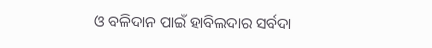ଓ ବଳିଦାନ ପାଇଁ ହାବିଲଦାର ସର୍ବଦା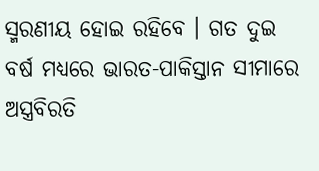ସ୍ମରଣୀୟ ହୋଇ ରହିବେ । ଗତ ଦୁଇ ବର୍ଷ ମଧ୍ୟରେ ଭାରତ-ପାକିସ୍ତାନ ସୀମାରେ ଅସ୍ତ୍ରବିରତି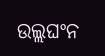ଉଲ୍ଲଘଂନ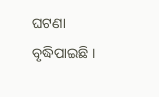ଘଟଣା ବୃଦ୍ଧିପାଇଛି ।